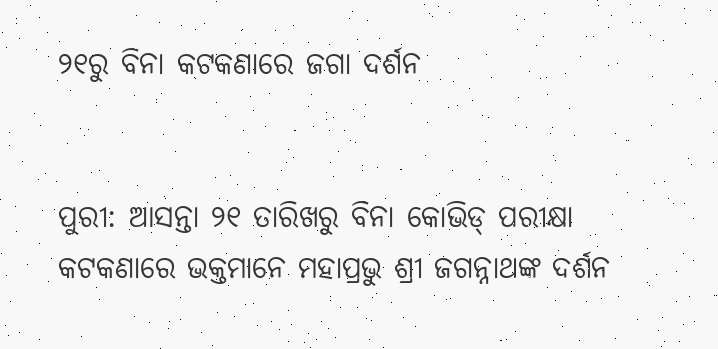୨୧ରୁ ବିନା କଟକଣାରେ ଜଗା ଦର୍ଶନ


ପୁରୀ: ଆସନ୍ତା ୨୧ ତାରିଖରୁ ବିନା କୋଭିଡ୍ ପରୀକ୍ଷା କଟକଣାରେ ଭକ୍ତମାନେ ମହାପ୍ରଭୁ ଶ୍ରୀ ଜଗନ୍ନାଥଙ୍କ ଦର୍ଶନ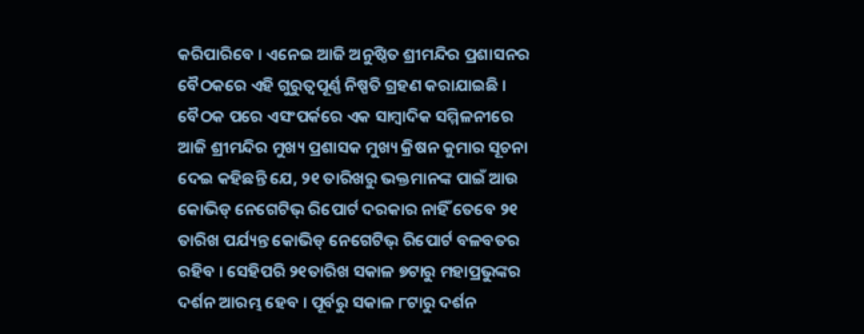କରିପାରିବେ । ଏନେଇ ଆଜି ଅନୁଷ୍ଠିତ ଶ୍ରୀମନ୍ଦିର ପ୍ରଶାସନର ବୈଠକରେ ଏହି ଗୁରୁତ୍ୱପୂର୍ଣ୍ଣ ନିଷ୍ପତି ଗ୍ରହଣ କରାଯାଇଛି । ବୈଠକ ପରେ ଏସଂପର୍କରେ ଏକ ସାମ୍ବାଦିକ ସମ୍ମିଳନୀରେ ଆଜି ଶ୍ରୀମନ୍ଦିର ମୁଖ୍ୟ ପ୍ରଶାସକ ମୁଖ୍ୟ କ୍ରିଷନ କୁମାର ସୂଚନା ଦେଇ କହିଛନ୍ତି ଯେ, ୨୧ ତାରିଖରୁ ଭକ୍ତମାନଙ୍କ ପାଇଁ ଆଉ କୋଭିଡ୍ ନେଗେଟିଭ୍ ରିପୋର୍ଟ ଦରକାର ନାହିଁ ତେବେ ୨୧ ତାରିଖ ପର୍ଯ୍ୟନ୍ତ କୋଭିଡ୍ ନେଗେଟିଭ୍ ରିପୋର୍ଟ ବଳବତର ରହିବ । ସେହିପରି ୨୧ତାରିଖ ସକାଳ ୭ଟାରୁ ମହାପ୍ରଭୁଙ୍କର ଦର୍ଶନ ଆରମ୍ଭ ହେବ । ପୂର୍ବରୁ ସକାଳ ୮ଟାରୁ ଦର୍ଶନ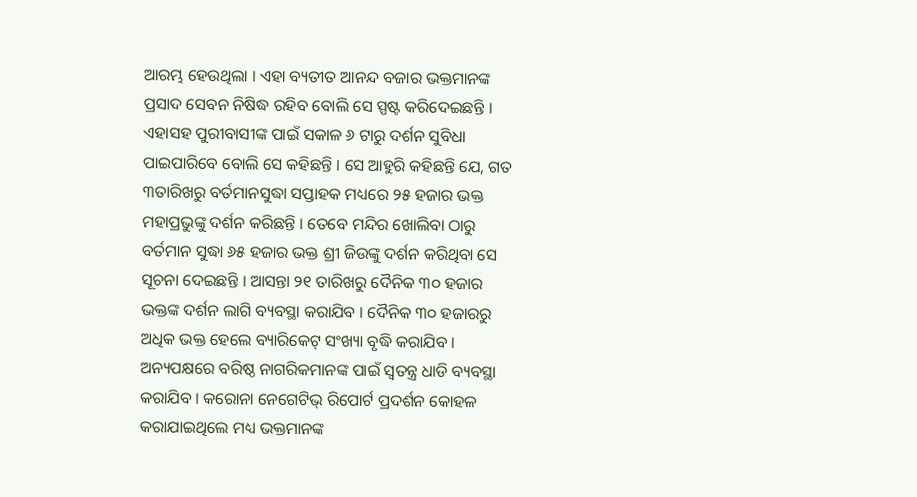ଆରମ୍ଭ ହେଉଥିଲା । ଏହା ବ୍ୟତୀତ ଆନନ୍ଦ ବଜାର ଭକ୍ତମାନଙ୍କ ପ୍ରସାଦ ସେବନ ନିଷିଦ୍ଧ ରହିବ ବୋଲି ସେ ସ୍ପଷ୍ଟ କରିଦେଇଛନ୍ତି । ଏହାସହ ପୁରୀବାସୀଙ୍କ ପାଇଁ ସକାଳ ୬ ଟାରୁ ଦର୍ଶନ ସୁବିଧା ପାଇପାରିବେ ବୋଲି ସେ କହିଛନ୍ତି । ସେ ଆହୁରି କହିଛନ୍ତି ଯେ, ଗତ ୩ତାରିଖରୁ ବର୍ତମାନସୁଦ୍ଧା ସପ୍ତାହକ ମଧ୍ୟରେ ୨୫ ହଜାର ଭକ୍ତ ମହାପ୍ରଭୁଙ୍କୁ ଦର୍ଶନ କରିଛନ୍ତି । ତେବେ ମନ୍ଦିର ଖୋଲିବା ଠାରୁ ବର୍ତମାନ ସୁଦ୍ଧା ୬୫ ହଜାର ଭକ୍ତ ଶ୍ରୀ ଜିଉଙ୍କୁ ଦର୍ଶନ କରିଥିବା ସେ ସୂଚନା ଦେଇଛନ୍ତି । ଆସନ୍ତା ୨୧ ତାରିଖରୁ ଦୈନିକ ୩୦ ହଜାର ଭକ୍ତଙ୍କ ଦର୍ଶନ ଲାଗି ବ୍ୟବସ୍ଥା କରାଯିବ । ଦୈନିକ ୩୦ ହଜାରରୁ ଅଧିକ ଭକ୍ତ ହେଲେ ବ୍ୟାରିକେଟ୍ ସଂଖ୍ୟା ବୃଦ୍ଧି କରାଯିବ । ଅନ୍ୟପକ୍ଷରେ ବରିଷ୍ଠ ନାଗରିକମାନଙ୍କ ପାଇଁ ସ୍ୱତନ୍ତ୍ର ଧାଡି ବ୍ୟବସ୍ଥା କରାଯିବ । କରୋନା ନେଗେଟିଭ୍ ରିପୋର୍ଟ ପ୍ରଦର୍ଶନ କୋହଳ କରାଯାଇଥିଲେ ମଧ୍ୟ ଭକ୍ତମାନଙ୍କ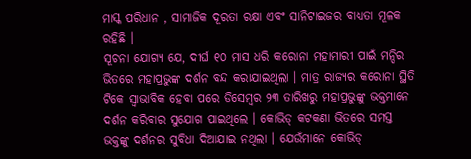ମାସ୍କ ପରିଧାନ , ସାମାଜିକ ଦୂରତା ରକ୍ଷା ଏବଂ ସାନିଟାଇଜର ବାଧ୍ୟତା ମୂଳକ ରହିଛି ।
ସୂଚନା ଯୋଗ୍ୟ ଯେ, ଦୀର୍ଘ ୧୦ ମାସ ଧରି କରୋନା ମହାମାରୀ ପାଇଁ ମନ୍ଦିର ଭିତରେ ମହାପ୍ରଭୁଙ୍କ ଦର୍ଶନ ବନ୍ଦ କରାଯାଇଥିଲା । ମାତ୍ର ରାଜ୍ୟର କରୋନା ସ୍ଥିତି ଟିକେ ସ୍ୱାଭାବିକ ହେବା ପରେ ଡିସେମ୍ବର ୨୩ ତାରିଖରୁ ମହାପ୍ରଭୁଙ୍କୁ ଭକ୍ତମାନେ ଦର୍ଶନ କରିବାର ସୁଯୋଗ ପାଇଥିଲେ । କୋଭିଡ୍ କଟକଣା ଭିତରେ ସମସ୍ତ ଭକ୍ତଙ୍କୁ ଦର୍ଶନର ସୁବିଧା ଦିଆଯାଇ ନଥିଲା । ଯେଉଁମାନେ କୋଭିଡ୍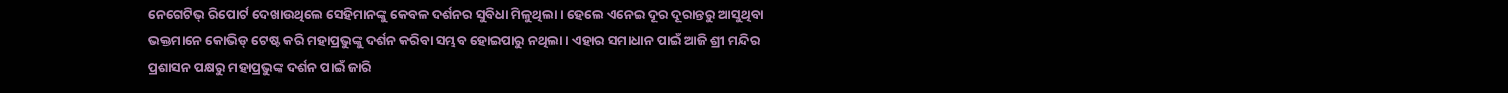ନେଗେଟିଭ୍ ରିପୋର୍ଟ ଦେଖାଉଥିଲେ ସେହିମାନଙ୍କୁ କେବଳ ଦର୍ଶନର ସୁବିଧା ମିଳୁଥିଲା । ହେଲେ ଏନେଇ ଦୂର ଦୂରାନ୍ତରୁ ଆସୁଥିବା ଭକ୍ତମାନେ କୋଭିଡ୍ ଟେଷ୍ଟ କରି ମହାପ୍ରଭୁଙ୍କୁ ଦର୍ଶନ କରିବା ସମ୍ଭବ ହୋଇପାରୁ ନଥିଲା । ଏହାର ସମାଧାନ ପାଇଁ ଆଜି ଶ୍ରୀ ମନ୍ଦିର ପ୍ରଶାସନ ପକ୍ଷରୁ ମହାପ୍ରଭୁଙ୍କ ଦର୍ଶନ ପାଇଁ ଜାରି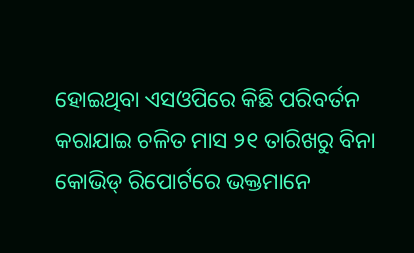ହୋଇଥିବା ଏସଓପିରେ କିଛି ପରିବର୍ତନ କରାଯାଇ ଚଳିତ ମାସ ୨୧ ତାରିଖରୁ ବିନା କୋଭିଡ୍ ରିପୋର୍ଟରେ ଭକ୍ତମାନେ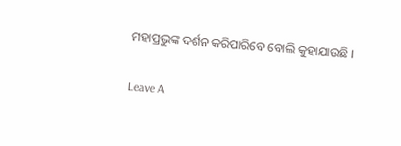ମହାପ୍ରଭୁଙ୍କ ଦର୍ଶନ କରିପାରିବେ ବୋଲି କୁହାଯାଉଛି ।

Leave A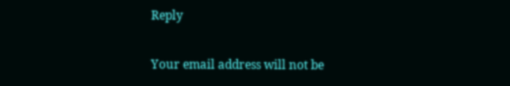Reply

Your email address will not be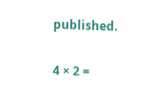published.

4 × 2 =